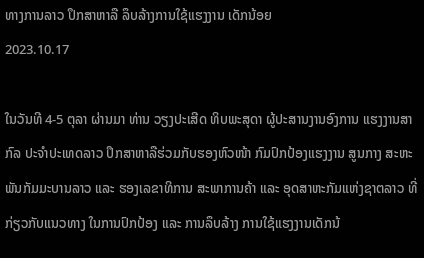ທາງການລາວ ປຶກສາຫາລື ລຶບລ້າງການໃຊ້ແຮງງານ ເດັກນ້ອຍ
2023.10.17

ໃນວັນທີ 4-5 ຕຸລາ ຜ່ານມາ ທ່ານ ວຽງປະເສີດ ທິບພະສຸດາ ຜູ້ປະສານງານອົງການ ແຮງງານສາກົລ ປະຈຳປະເທດລາວ ປຶກສາຫາລືຮ່ວມກັບຮອງຫົວໜ້າ ກົມປົກປ້ອງແຮງງານ ສູນກາງ ສະຫະພັນກັມມະບານລາວ ແລະ ຮອງເລຂາທິການ ສະພາການຄ້າ ແລະ ອຸດສາຫະກັມແຫ່ງຊາຕລາວ ທີ່ກ່ຽວກັບແນວທາງ ໃນການປົກປ້ອງ ແລະ ການລຶບລ້າງ ການໃຊ້ແຮງງານເດັກນ້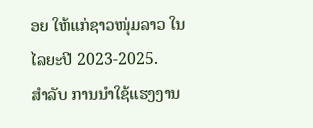ອຍ ໃຫ້ແກ່ຊາວໜຸ່ມລາວ ໃນໄລຍະປີ 2023-2025.
ສໍາລັບ ການນໍາໃຊ້ແຮງງານ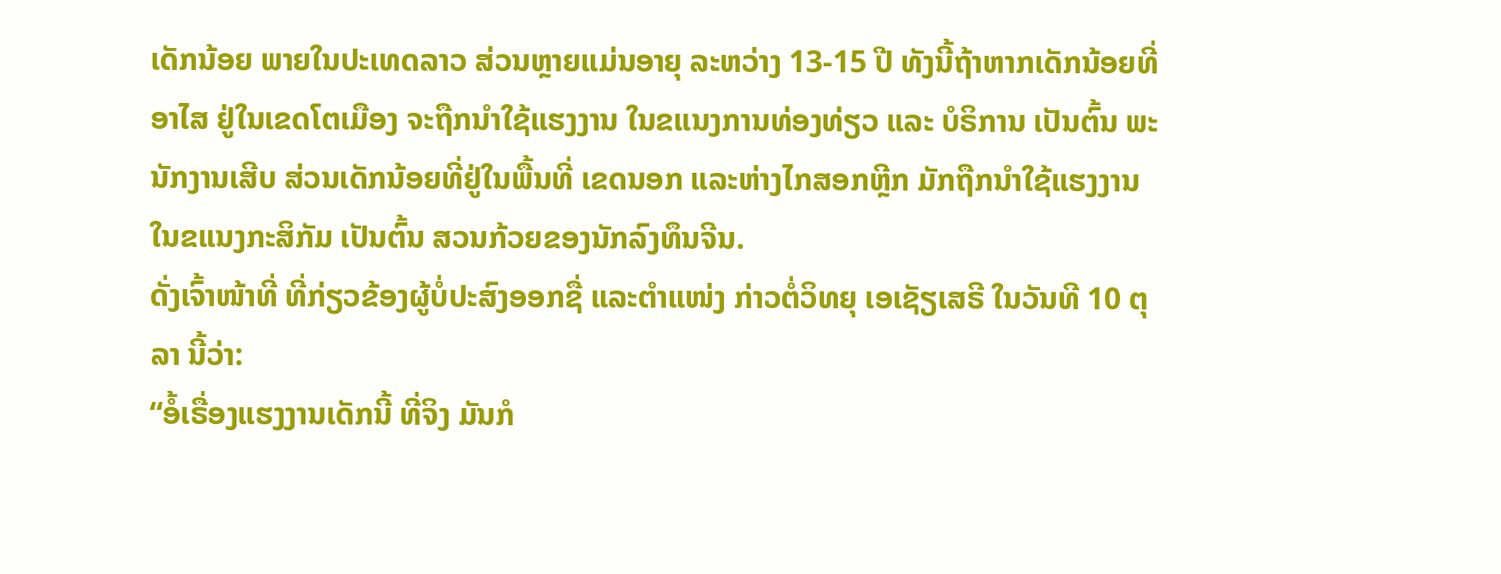ເດັກນ້ອຍ ພາຍໃນປະເທດລາວ ສ່ວນຫຼາຍແມ່ນອາຍຸ ລະຫວ່າງ 13-15 ປີ ທັງນີ້ຖ້າຫາກເດັກນ້ອຍທີ່ອາໄສ ຢູ່ໃນເຂດໂຕເມືອງ ຈະຖືກນຳໃຊ້ແຮງງານ ໃນຂແນງການທ່ອງທ່ຽວ ແລະ ບໍຣິການ ເປັນຕົ້ນ ພະນັກງານເສີບ ສ່ວນເດັກນ້ອຍທີ່ຢູ່ໃນພື້ນທີ່ ເຂດນອກ ແລະຫ່າງໄກສອກຫຼີກ ມັກຖືກນຳໃຊ້ແຮງງານ ໃນຂແນງກະສິກັມ ເປັນຕົ້ນ ສວນກ້ວຍຂອງນັກລົງທຶນຈີນ.
ດັ່ງເຈົ້າໜ້າທີ່ ທີ່ກ່ຽວຂ້ອງຜູ້ບໍ່ປະສົງອອກຊື່ ແລະຕຳແໜ່ງ ກ່າວຕໍ່ວິທຍຸ ເອເຊັຽເສຣີ ໃນວັນທີ 10 ຕຸລາ ນີ້ວ່າ:
“ອໍ້ເຣື່ອງແຮງງານເດັກນີ້ ທີ່ຈິງ ມັນກໍ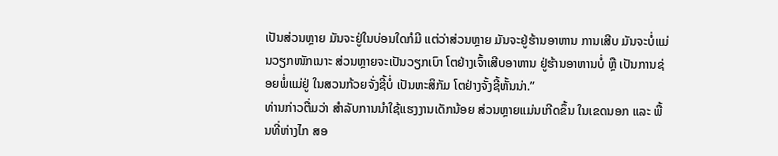ເປັນສ່ວນຫຼາຍ ມັນຈະຢູ່ໃນບ່ອນໃດກໍມີ ແຕ່ວ່າສ່ວນຫຼາຍ ມັນຈະຢູ່ຮ້ານອາຫານ ການເສີບ ມັນຈະບໍ່ແມ່ນວຽກໜັກເນາະ ສ່ວນຫຼາຍຈະເປັນວຽກເບົາ ໂຕຢ່າງເຈົ້າເສີບອາຫານ ຢູ່ຮ້ານອາຫານບໍ່ ຫຼື ເປັນການຊ່ອຍພໍ່ແມ່ຢູ່ ໃນສວນກ້ວຍຈັ່ງຊີ້ບໍ່ ເປັນຫະສິກັມ ໂຕຢ່າງຈັ້ງຊີ້ຫັ້ນນ່າ.”
ທ່ານກ່າວຕື່ມວ່າ ສໍາລັບການນໍາໃຊ້ແຮງງານເດັກນ້ອຍ ສ່ວນຫຼາຍແມ່ນເກີດຂຶ້ນ ໃນເຂດນອກ ແລະ ພື້ນທີ່ຫ່າງໄກ ສອ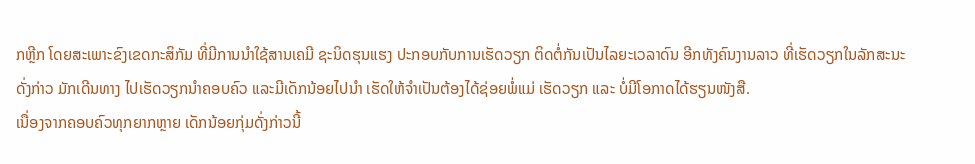ກຫຼີກ ໂດຍສະເພາະຂົງເຂດກະສິກັມ ທີ່ມີການນຳໃຊ້ສານເຄມີ ຊະນິດຮຸນແຮງ ປະກອບກັບການເຮັດວຽກ ຕິດຕໍ່ກັນເປັນໄລຍະເວລາດົນ ອີກທັງຄົນງານລາວ ທີ່ເຮັດວຽກໃນລັກສະນະດັ່ງກ່າວ ມັກເດີນທາງ ໄປເຮັດວຽກນຳຄອບຄົວ ແລະມີເດັກນ້ອຍໄປນຳ ເຮັດໃຫ້ຈຳເປັນຕ້ອງໄດ້ຊ່ອຍພໍ່ແມ່ ເຮັດວຽກ ແລະ ບໍ່ມີໂອກາດໄດ້ຮຽນໜັງສື.
ເນື່ອງຈາກຄອບຄົວທຸກຍາກຫຼາຍ ເດັກນ້ອຍກຸ່ມດັ່ງກ່າວນີ້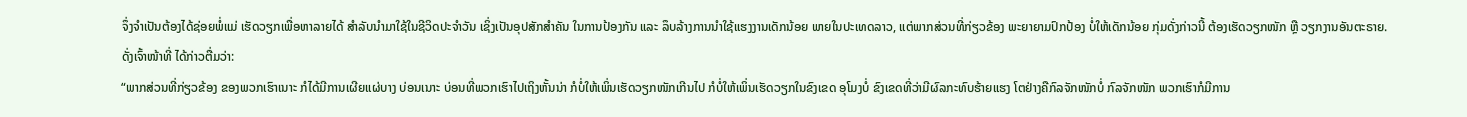ຈຶ່ງຈໍາເປັນຕ້ອງໄດ້ຊ່ອຍພໍ່ແມ່ ເຮັດວຽກເພື່ອຫາລາຍໄດ້ ສຳລັບນຳມາໃຊ້ໃນຊີວິດປະຈຳວັນ ເຊິ່ງເປັນອຸປສັກສຳຄັນ ໃນການປ້ອງກັນ ແລະ ລຶບລ້າງການນຳໃຊ້ແຮງງານເດັກນ້ອຍ ພາຍໃນປະເທດລາວ, ແຕ່ພາກສ່ວນທີ່ກ່ຽວຂ້ອງ ພະຍາຍາມປົກປ້ອງ ບໍ່ໃຫ້ເດັກນ້ອຍ ກຸ່ມດັ່ງກ່າວນີ້ ຕ້ອງເຮັດວຽກໜັກ ຫຼື ວຽກງານອັນຕະຣາຍ.
ດັ່ງເຈົ້າໜ້າທີ່ ໄດ້ກ່າວຕື່ມວ່າ:
“ພາກສ່ວນທີ່ກ່ຽວຂ້ອງ ຂອງພວກເຮົາເນາະ ກໍໄດ້ມີການເຜີຍແຜ່ບາງ ບ່ອນເນາະ ບ່ອນທີ່ພວກເຮົາໄປເຖິງຫັ້ນນ່າ ກໍບໍ່ໃຫ້ເພິ່ນເຮັດວຽກໜັກເກີນໄປ ກໍບໍ່ໃຫ້ເພິ່ນເຮັດວຽກໃນຂົງເຂດ ອຸໂມງບໍ່ ຂົງເຂດທີ່ວ່າມີຜົລກະທົບຮ້າຍແຮງ ໂຕຢ່າງຄືກົລຈັກໜັກບໍ່ ກົລຈັກໜັກ ພວກເຮົາກໍມີການ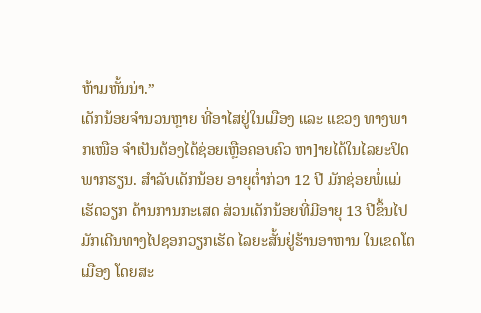ຫ້າມຫັ້ນນ່າ.”
ເດັກນ້ອຍຈໍານວນຫຼາຍ ທີ່ອາໄສຢູ່ໃນເມືອງ ແລະ ແຂວງ ທາງພາກເໜືອ ຈຳເປັນຕ້ອງໄດ້ຊ່ອຍເຫຼືອຄອບຄົວ ຫາ]າຍໄດ້ໃນໄລຍະປິດພາກຮຽນ. ສຳລັບເດັກນ້ອຍ ອາຍຸຕໍ່າກ່ວາ 12 ປີ ມັກຊ່ອຍພໍ່ແມ່ເຮັດວຽກ ດ້ານການກະເສດ ສ່ວນເດັກນ້ອຍທີ່ມີອາຍຸ 13 ປີຂຶ້ນໄປ ມັກເດີນທາງໄປຊອກວຽກເຮັດ ໄລຍະສັ້ນຢູ່ຮ້ານອາຫານ ໃນເຂດໂຕເມືອງ ໂດຍສະ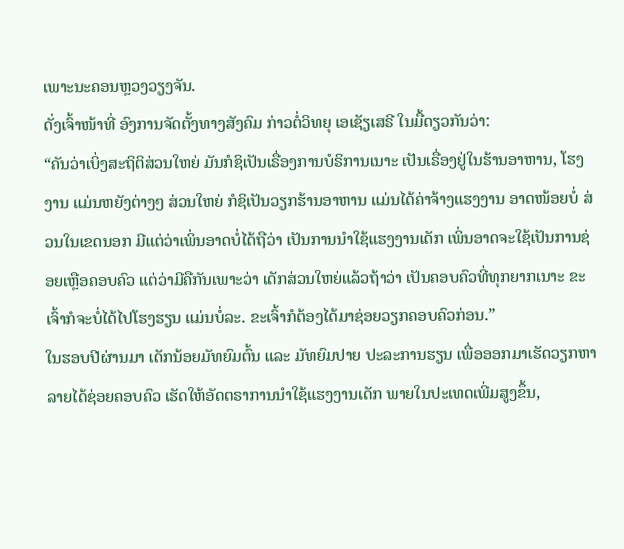ເພາະນະຄອນຫຼວງວຽງຈັນ.
ດັ່ງເຈົ້າໜ້າທີ່ ອົງການຈັດຕັ້ງທາງສັງຄົມ ກ່າວຕໍ່ວິທຍຸ ເອເຊັຽເສຣີ ໃນມື້ດຽວກັນວ່າ:
“ຄັນວ່າເບິ່ງສະຖິຕິສ່ວນໃຫຍ່ ມັນກໍຊິເປັນເຣື່ອງການບໍຣິການເນາະ ເປັນເຣື່ອງຢູ່ໃນຮ້ານອາຫານ, ໂຮງງານ ແມ່ນຫຍັງຕ່າງໆ ສ່ວນໃຫຍ່ ກໍຊິເປັນວຽກຮ້ານອາຫານ ແມ່ນໄດ້ຄ່າຈ້າງແຮງງານ ອາດໜ້ອຍບໍ່ ສ່ວນໃນເຂດນອກ ມີແຕ່ວ່າເພິ່ນອາດບໍ່ໄດ້ຖືວ່າ ເປັນການນຳໃຊ້ແຮງງານເດັກ ເພິ່ນອາດຈະໃຊ້ເປັນການຊ່ອຍເຫຼືອຄອບຄົວ ແຕ່ວ່າມີຄືກັນເພາະວ່າ ເດັກສ່ວນໃຫຍ່ແລ້ວຖ້າວ່າ ເປັນຄອບຄົວທີ່ທຸກຍາກເນາະ ຂະເຈົ້າກໍຈະບໍ່ໄດ້ໄປໂຮງຮຽນ ແມ່ນບໍ່ລະ. ຂະເຈົ້າກໍຕ້ອງໄດ້ມາຊ່ອຍວຽກຄອບຄົວກ່ອນ.”
ໃນຮອບປີຜ່ານມາ ເດັກນ້ອຍມັທຍົມຕົ້ນ ແລະ ມັທຍົມປາຍ ປະລະການຮຽນ ເພື່ອອອກມາເຮັດວຽກຫາລາຍໄດ້ຊ່ອຍຄອບຄົວ ເຮັດໃຫ້ອັດຕຣາການນຳໃຊ້ແຮງງານເດັກ ພາຍໃນປະເທດເພີ່ມສູງຂຶ້ນ,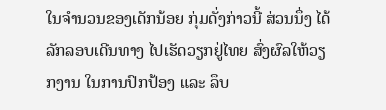ໃນຈຳນວນຂອງເດັກນ້ອຍ ກຸ່ມດັ່ງກ່າວນີ້ ສ່ວນນຶ່ງ ໄດ້ລັກລອບເດີນທາງ ໄປເຮັດວຽກຢູ່ໄທຍ ສົ່ງຜົລໃຫ້ວຽກງານ ໃນການປົກປ້ອງ ແລະ ລຶບ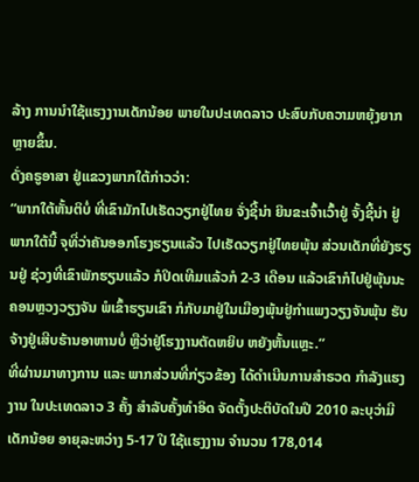ລ້າງ ການນຳໃຊ້ແຮງງານເດັກນ້ອຍ ພາຍໃນປະເທດລາວ ປະສົບກັບຄວາມຫຍຸ້ງຍາກ ຫຼາຍຂຶ້ນ.
ດັ່ງຄຣູອາສາ ຢູ່ແຂວງພາກໃຕ້ກ່າວວ່າ:
“ພາກໃຕ້ຫັ້ນຕິບໍ່ ທີ່ເຂົາມັກໄປເຮັດວຽກຢູ່ໄທຍ ຈັ່ງຊີ້ນ່າ ຍິນຂະເຈົ້າເວົ້າຢູ່ ຈັ້ງຊີ້ນ່າ ຢູ່ພາກໃຕ້ນີ້ ຈຸທີ່ວ່າຄັນອອກໂຮງຮຽນແລ້ວ ໄປເຮັດວຽກຢູ່ໄທຍພຸ້ນ ສ່ວນເດັກທີ່ຍັງຮຽນຢູ່ ຊ່ວງທີ່ເຂົາພັກຮຽນແລ້ວ ກໍປິດເທີມແລ້ວກໍ 2-3 ເດືອນ ແລ້ວເຂົາກໍໄປຢູ່ພຸ້ນນະຄອນຫຼວງວຽງຈັນ ພໍເຂົ້າຮຽນເຂົາ ກໍກັບມາຢູ່ໃນເມືອງພຸ້ນຢູ່ກຳແພງວຽງຈັນພຸ້ນ ຮັບຈ້າງຢູ່ເສີບຮ້ານອາຫານບໍ່ ຫຼືວ່າຢູ່ໂຮງງານຕັດຫຍິບ ຫຍັງຫັ້ນແຫຼະ.”
ທີ່ຜ່ານມາທາງການ ແລະ ພາກສ່ວນທີ່ກ່ຽວຂ້ອງ ໄດ້ດໍາເນີນການສໍາຣວດ ກໍາລັງແຮງງານ ໃນປະເທດລາວ 3 ຄັ້ງ ສຳລັບຄັ້ງທຳອິດ ຈັດຕັ້ງປະຕິບັດໃນປີ 2010 ລະບຸວ່າມີເດັກນ້ອຍ ອາຍຸລະຫວ່າງ 5-17 ປີ ໃຊ້ແຮງງານ ຈຳນວນ 178,014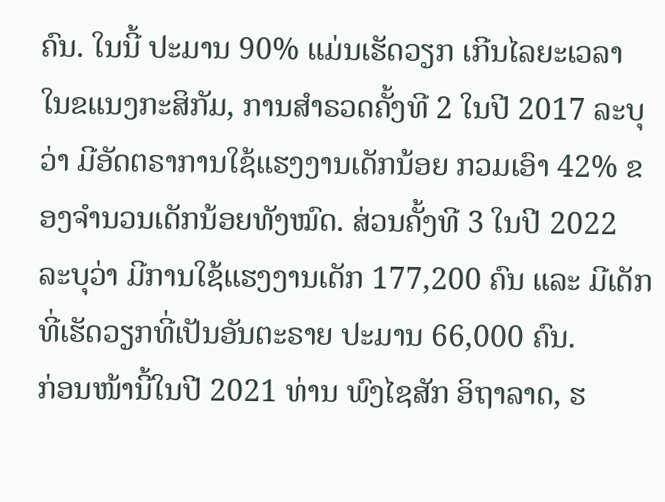ຄົນ. ໃນນີ້ ປະມານ 90% ແມ່ນເຮັດວຽກ ເກີນໄລຍະເວລາ ໃນຂແນງກະສິກັມ, ການສໍາຣວດຄັ້ງທີ 2 ໃນປີ 2017 ລະບຸວ່າ ມີອັດຕຣາການໃຊ້ແຮງງານເດັກນ້ອຍ ກວມເອົາ 42% ຂອງຈໍານວນເດັກນ້ອຍທັງໝົດ. ສ່ວນຄັ້ງທີ 3 ໃນປີ 2022 ລະບຸວ່າ ມີການໃຊ້ແຮງງານເດັກ 177,200 ຄົນ ແລະ ມີເດັກທີ່ເຮັດວຽກທີ່ເປັນອັນຕະຣາຍ ປະມານ 66,000 ຄົນ.
ກ່ອນໜ້ານີ້ໃນປີ 2021 ທ່ານ ພົງໄຊສັກ ອິຖາລາດ, ຮ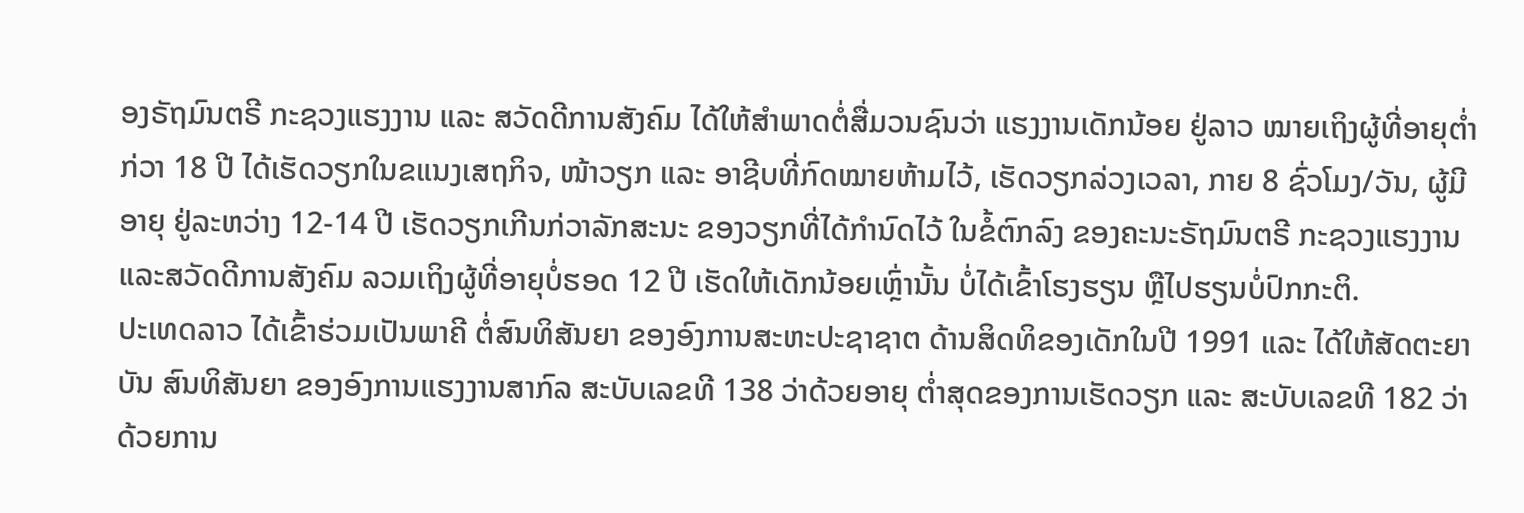ອງຣັຖມົນຕຣີ ກະຊວງແຮງງານ ແລະ ສວັດດີການສັງຄົມ ໄດ້ໃຫ້ສຳພາດຕໍ່ສື່ມວນຊົນວ່າ ແຮງງານເດັກນ້ອຍ ຢູ່ລາວ ໝາຍເຖິງຜູ້ທີ່ອາຍຸຕໍ່າກ່ວາ 18 ປີ ໄດ້ເຮັດວຽກໃນຂແນງເສຖກິຈ, ໜ້າວຽກ ແລະ ອາຊີບທີ່ກົດໝາຍຫ້າມໄວ້, ເຮັດວຽກລ່ວງເວລາ, ກາຍ 8 ຊົ່ວໂມງ/ວັນ, ຜູ້ມີອາຍຸ ຢູ່ລະຫວ່າງ 12-14 ປີ ເຮັດວຽກເກີນກ່ວາລັກສະນະ ຂອງວຽກທີ່ໄດ້ກຳນົດໄວ້ ໃນຂໍ້ຕົກລົງ ຂອງຄະນະຣັຖມົນຕຣີ ກະຊວງແຮງງານ ແລະສວັດດີການສັງຄົມ ລວມເຖິງຜູ້ທີ່ອາຍຸບໍ່ຮອດ 12 ປີ ເຮັດໃຫ້ເດັກນ້ອຍເຫຼົ່ານັ້ນ ບໍ່ໄດ້ເຂົ້າໂຮງຮຽນ ຫຼືໄປຮຽນບໍ່ປົກກະຕິ.
ປະເທດລາວ ໄດ້ເຂົ້າຮ່ວມເປັນພາຄີ ຕໍ່ສົນທິສັນຍາ ຂອງອົງການສະຫະປະຊາຊາຕ ດ້ານສິດທິຂອງເດັກໃນປີ 1991 ແລະ ໄດ້ໃຫ້ສັດຕະຍາບັນ ສົນທິສັນຍາ ຂອງອົງການແຮງງານສາກົລ ສະບັບເລຂທີ 138 ວ່າດ້ວຍອາຍຸ ຕໍ່າສຸດຂອງການເຮັດວຽກ ແລະ ສະບັບເລຂທີ 182 ວ່າດ້ວຍການ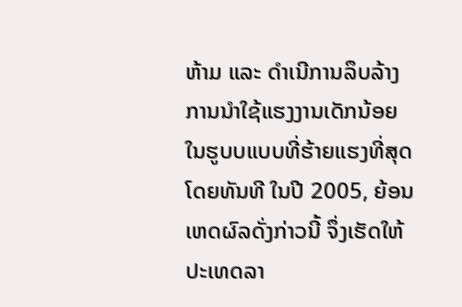ຫ້າມ ແລະ ດຳເນີການລຶບລ້າງ ການນຳໃຊ້ແຮງງານເດັກນ້ອຍ ໃນຮູບບແບບທີ່ຮ້າຍແຮງທີ່ສຸດ ໂດຍທັນທີ ໃນປີ 2005, ຍ້ອນເຫດຜົລດັ່ງກ່າວນີ້ ຈຶ່ງເຮັດໃຫ້ປະເທດລາ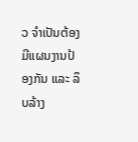ວ ຈຳເປັນຕ້ອງມີແຜນງານປ້ອງກັນ ແລະ ລຶບລ້າງ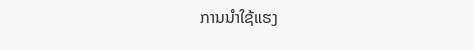ການນຳໃຊ້ແຮງ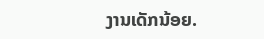ງານເດັກນ້ອຍ.